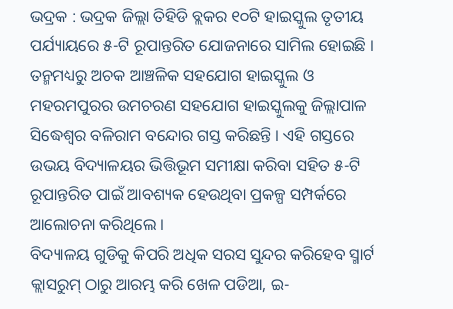ଭଦ୍ରକ : ଭଦ୍ରକ ଜିଲ୍ଲା ତିହିଡି ବ୍ଲକର ୧୦ଟି ହାଇସ୍କୁଲ ତୃତୀୟ ପର୍ଯ୍ୟାୟରେ ୫-ଟି ରୂପାନ୍ତରିତ ଯୋଜନାରେ ସାମିଲ ହୋଇଛି । ତନ୍ମମଧ୍ୟରୁ ଅଚକ ଆଞ୍ଚଳିକ ସହଯୋଗ ହାଇସ୍କୁଲ ଓ ମହରମପୁରର ଉମଚରଣ ସହଯୋଗ ହାଇସ୍କୁଲକୁ ଜିଲ୍ଲାପାଳ ସିଦ୍ଧେଶ୍ୱର ବଳିରାମ ବନ୍ଦୋର ଗସ୍ତ କରିଛନ୍ତି । ଏହି ଗସ୍ତରେ ଉଭୟ ବିଦ୍ୟାଳୟର ଭିତ୍ତିଭୂମ ସମୀକ୍ଷା କରିବା ସହିତ ୫-ଟି ରୂପାନ୍ତରିତ ପାଇଁ ଆବଶ୍ୟକ ହେଉଥିବା ପ୍ରକଳ୍ପ ସମ୍ପର୍କରେ ଆଲୋଚନା କରିଥିଲେ ।
ବିଦ୍ୟାଳୟ ଗୁଡିକୁ କିପରି ଅଧିକ ସରସ ସୁନ୍ଦର କରିହେବ ସ୍ମାର୍ଟ କ୍ଲାସରୁମ୍ ଠାରୁ ଆରମ୍ଭ କରି ଖେଳ ପଡିଆ, ଇ-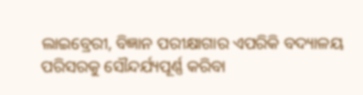ଲାଇବ୍ରେରୀ, ବିଜ୍ଞାନ ପରୀକ୍ଷାଗାର ଏପରିକି ବଦ୍ୟାଳୟ ପରିସରକୁ ସୌନ୍ଦର୍ଯ୍ୟପୂର୍ଣ୍ଣ କରିବା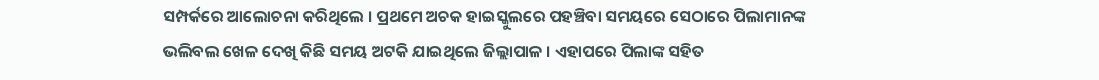ସମ୍ପର୍କରେ ଆଲୋଚନା କରିଥିଲେ । ପ୍ରଥମେ ଅଚକ ହାଇସ୍କୁଲରେ ପହଞ୍ଚିବା ସମୟରେ ସେଠାରେ ପିଲାମାନଙ୍କ ଭଲିବଲ ଖେଳ ଦେଖି କିଛି ସମୟ ଅଟକି ଯାଇଥିଲେ ଜିଲ୍ଲାପାଳ । ଏହାପରେ ପିଲାଙ୍କ ସହିତ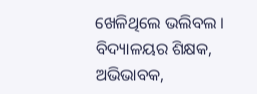ଖେଳିଥିଲେ ଭଲିବଲ ।
ବିଦ୍ୟାଳୟର ଶିକ୍ଷକ, ଅଭିଭାବକ,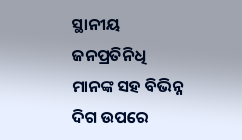ସ୍ଥାନୀୟ ଜନପ୍ରତିନିଧି ମାନଙ୍କ ସହ ବିଭିନ୍ନ ଦିଗ ଉପରେ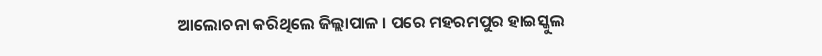ଆଲୋଚନା କରିଥିଲେ ଜିଲ୍ଲାପାଳ । ପରେ ମହରମପୁର ହାଇସ୍କୁଲ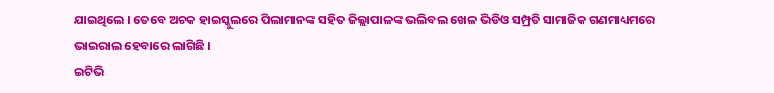ଯାଇଥିଲେ । ତେବେ ଅଚକ ହାଇସ୍କୁଲରେ ପିଲାମାନଙ୍କ ସହିତ ଜିଲ୍ଲାପାଳଙ୍କ ଭଲିବଲ ଖେଳ ଭିଡିଓ ସମ୍ପ୍ରତି ସାମାଜିକ ଗଣମାଧ୍ୟମରେ ଭାଇରାଲ ହେବାରେ ଲାଗିଛି ।
ଇଟିଭି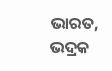ଭାରତ, ଭଦ୍ରକ